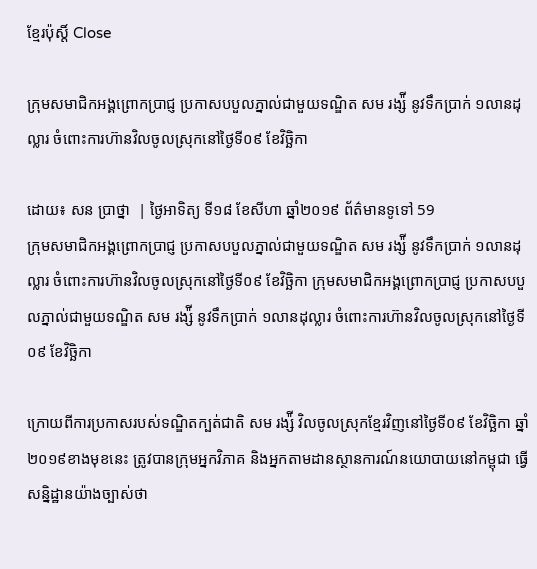ខ្មែរប៉ុស្ដិ៍ Close

ក្រុមសមាជិកអង្គព្រោកប្រាជ្ញ ប្រកាសបបួលភ្នាល់ជាមួយទណ្ឌិត សម រង្ស៉ី នូវទឹកប្រាក់ ១លានដុល្លារ ចំពោះការហ៊ានវិលចូលស្រុកនៅថ្ងៃទី០៩ ខែវិច្ឆិកា

ដោយ៖ សន ប្រាថ្នា  | ថ្ងៃអាទិត្យ ទី១៨ ខែសីហា ឆ្នាំ២០១៩ ព័ត៌មានទូទៅ 59
ក្រុមសមាជិកអង្គព្រោកប្រាជ្ញ ប្រកាសបបួលភ្នាល់ជាមួយទណ្ឌិត សម រង្ស៉ី នូវទឹកប្រាក់ ១លានដុល្លារ ចំពោះការហ៊ានវិលចូលស្រុកនៅថ្ងៃទី០៩ ខែវិច្ឆិកា ក្រុមសមាជិកអង្គព្រោកប្រាជ្ញ ប្រកាសបបួលភ្នាល់ជាមួយទណ្ឌិត សម រង្ស៉ី នូវទឹកប្រាក់ ១លានដុល្លារ ចំពោះការហ៊ានវិលចូលស្រុកនៅថ្ងៃទី០៩ ខែវិច្ឆិកា

ក្រោយពីការប្រកាសរបស់ទណ្ឌិតក្បត់ជាតិ សម រង្ស៉ី វិលចូលស្រុកខ្មែរវិញនៅថ្ងៃទី០៩ ខែវិច្ឆិកា ឆ្នាំ២០១៩ខាងមុខនេះ ត្រូវបានក្រុមអ្នកវិភាគ និងអ្នកតាមដានស្ថានការណ៍នយោបាយនៅកម្ពុជា ធ្វើសន្និដ្ឋានយ៉ាងច្បាស់ថា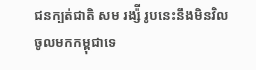ជនក្បត់ជាតិ សម រង្ស៉ី រូបនេះនឹងមិនវិលចូលមកកម្ពុជាទេ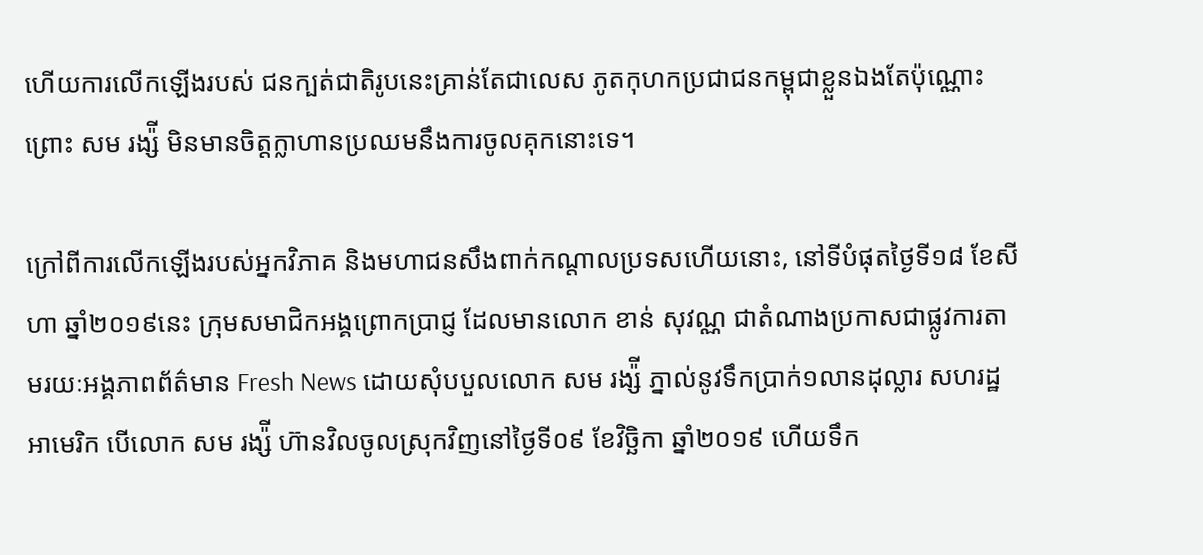ហើយការលើកឡើងរបស់ ជនក្បត់ជាតិរូបនេះគ្រាន់តែជាលេស ភូតកុហកប្រជាជនកម្ពុជាខ្លួនឯងតែប៉ុណ្ណោះ ព្រោះ សម រង្ស៉ី មិនមានចិត្តក្លាហានប្រឈមនឹងការចូលគុកនោះទេ។

ក្រៅពីការលើកឡើងរបស់អ្នកវិភាគ និងមហាជនសឹងពាក់កណ្តាលប្រទសហើយនោះ, នៅទីបំផុតថ្ងៃទី១៨ ខែសីហា ឆ្នាំ២០១៩នេះ ក្រុមសមាជិកអង្គព្រោកប្រាជ្ញ ដែលមានលោក ខាន់ សុវណ្ណ ជាតំណាងប្រកាសជាផ្លូវការតាមរយៈអង្គភាពព័ត៌មាន Fresh News ដោយសុំបបួលលោក សម រង្ស៉ី ភ្នាល់នូវទឹកប្រាក់១លានដុល្លារ សហរដ្ឋអាមេរិក បើលោក សម រង្ស៉ី ហ៊ានវិលចូលស្រុកវិញនៅថ្ងៃទី០៩ ខែវិច្ឆិកា ឆ្នាំ២០១៩ ហើយទឹក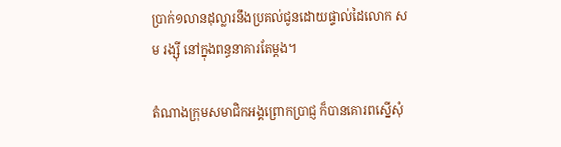ប្រាក់១លានដុល្លារនឹងប្រគល់ជូនដោយផ្ទាល់ដៃលោក សម រង្ស៊ី នៅក្នុងពន្ធនាគារតែម្តង។

តំណាងក្រុមសមាជិកអង្គព្រោកប្រាជ្ញ ក៏បានគោរពស្នើសុំ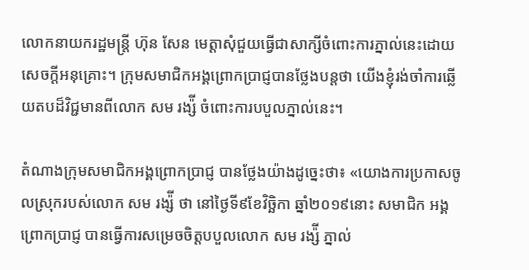លោកនាយករដ្ឋមន្រ្តី ហ៊ុន សែន មេត្តាសុំជួយធ្វើជាសាក្សីចំពោះការភ្នាល់នេះដោយ សេចក្តីអនុគ្រោះ។ ក្រុមសមាជិកអង្គព្រោកប្រាជ្ញបានថ្លែងបន្តថា យើងខ្ញុំរង់ចាំការឆ្លើយតបដ៏វិជ្ជមានពីលោក សម រង្ស៉ី ចំពោះការបបួលភ្នាល់នេះ។

តំណាងក្រុមសមាជិកអង្គព្រោកប្រាជ្ញ បានថ្លែងយ៉ាងដូច្នេះថា៖ «យោងការប្រកាសចូលស្រុករបស់លោក សម រង្ស៉ី ថា នៅថ្ងៃទី៩ខែវិច្ឆិកា ឆ្នាំ២០១៩នោះ សមាជិក អង្គព្រោកប្រាជ្ញ បានធ្វើការសម្រេចចិត្តបបួលលោក សម រង្ស៉ី ភ្នាល់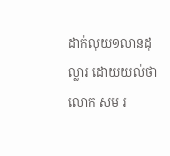ដាក់លុយ១លានដុល្លារ ដោយយល់ថា លោក សម រ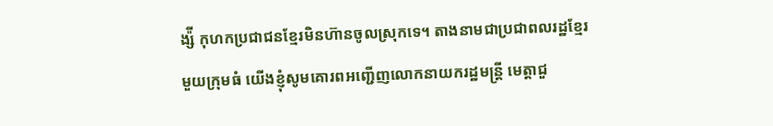ង្ស៉ី កុហកប្រជាជនខ្មែរមិនហ៊ានចូលស្រុកទេ។ តាងនាមជាប្រជាពលរដ្ឋខ្មែរមួយក្រុមធំ យើងខ្ញុំសូមគោរពអញ្ជើញលោកនាយករដ្ឋមន្ត្រី មេត្តាជួ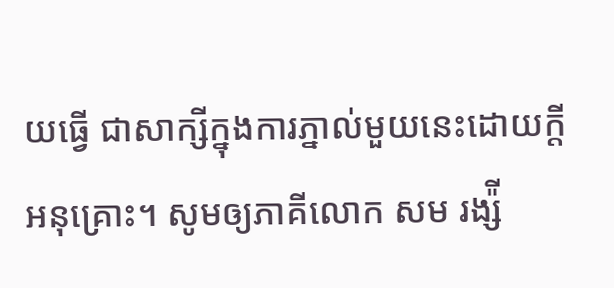យធ្វើ ជាសាក្សីក្នុងការភ្នាល់មួយនេះដោយក្តីអនុគ្រោះ។ សូមឲ្យភាគីលោក សម រង្ស៉ី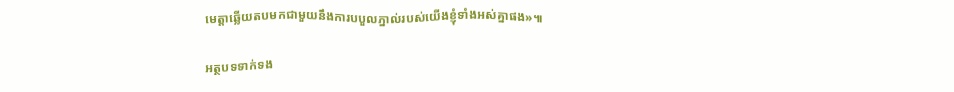មេត្តាឆ្លើយតបមកជាមួយនឹងការបបួលភ្នាល់របស់យើងខ្ញុំទាំងអស់គ្នាផង»៕

អត្ថបទទាក់ទង